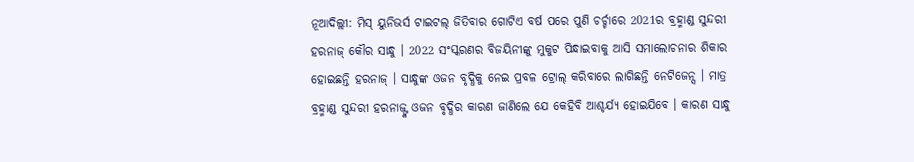ନୂଆଦିଲ୍ଲୀ: ମିସ୍ ୟୁନିଭର୍ସ ଟାଇଟଲ୍ ଜିତିବାର ଗୋଟିଏ ବର୍ଷ ପରେ ପୁଣି ଚର୍ଚ୍ଚାରେ 2021ର ବ୍ରହ୍ମାଣ୍ଡ ସୁନ୍ଦରୀ ହରନାଜ୍ କୌର ସାନ୍ଧୁ । 2022 ସଂସ୍କରଣର ବିଜୟିନୀଙ୍କୁ ମୁକୁଟ ପିନ୍ଧାଇବାକୁ ଆସି ସମାଲୋଚନାର ଶିକାର ହୋଇଛନ୍ତି ହରନାଜ୍ । ସାନ୍ଧୁଙ୍କ ଓଜନ ବୃଦ୍ଧିକୁ ନେଇ ପ୍ରବଳ ଟ୍ରୋଲ୍ କରିବାରେ ଲାଗିଛନ୍ତି ନେଟିଜେନ୍ସ । ମାତ୍ର ବ୍ରହ୍ମାଣ୍ଡ ସୁନ୍ଦରୀ ହରନାଜ୍ଙ୍କ ଓଜନ ବୃଦ୍ଧିର କାରଣ ଜାଣିଲେ ଯେ କେହିବି ଆଶ୍ଚର୍ଯ୍ୟ ହୋଇଯିବେ । କାରଣ ସାନ୍ଧୁ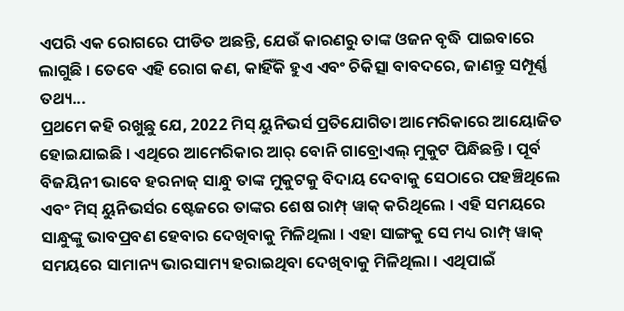ଏପରି ଏକ ରୋଗରେ ପୀଡିତ ଅଛନ୍ତି, ଯେଉଁ କାରଣରୁ ତାଙ୍କ ଓଜନ ବୃଦ୍ଧି ପାଇବାରେ ଲାଗୁଛି । ତେବେ ଏହି ରୋଗ କଣ, କାହିଁକି ହୁଏ ଏବଂ ଚିକିତ୍ସା ବାବଦରେ, ଜାଣନ୍ତୁ ସମ୍ପୂର୍ଣ୍ଣ ତଥ୍ୟ...
ପ୍ରଥମେ କହି ରଖୁଛୁ ଯେ, 2022 ମିସ୍ ୟୁନିଭର୍ସ ପ୍ରତିଯୋଗିତା ଆମେରିକାରେ ଆୟୋଜିତ ହୋଇଯାଇଛି । ଏଥିରେ ଆମେରିକାର ଆର୍ ବୋନି ଗାବ୍ରୋଏଲ୍ ମୁକୁଟ ପିନ୍ଧିଛନ୍ତି । ପୂର୍ବ ବିଜୟିନୀ ଭାବେ ହରନାଜ୍ ସାନ୍ଧୁ ତାଙ୍କ ମୁକୁଟକୁ ବିଦାୟ ଦେବାକୁ ସେଠାରେ ପହଞ୍ଚିଥିଲେ ଏବଂ ମିସ୍ ୟୁନିଭର୍ସର ଷ୍ଟେଜରେ ତାଙ୍କର ଶେଷ ରାମ୍ପ୍ ୱାକ୍ କରିଥିଲେ । ଏହି ସମୟରେ ସାନ୍ଧୁଙ୍କୁ ଭାବପ୍ରବଣ ହେବାର ଦେଖିବାକୁ ମିଳିଥିଲା । ଏହା ସାଙ୍ଗକୁ ସେ ମଧ୍ୟ ରାମ୍ପ୍ ୱାକ୍ ସମୟରେ ସାମାନ୍ୟ ଭାରସାମ୍ୟ ହରାଇଥିବା ଦେଖିବାକୁ ମିଳିଥିଲା । ଏଥିପାଇଁ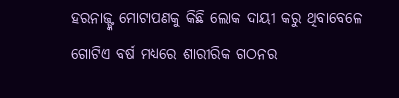ହରନାଜ୍ଙ୍କ ମୋଟାପଣକୁ କିଛି ଲୋକ ଦାୟୀ କରୁ ଥିବାବେଳେ ଗୋଟିଏ ବର୍ଷ ମଧ୍ୟରେ ଶାରୀରିକ ଗଠନର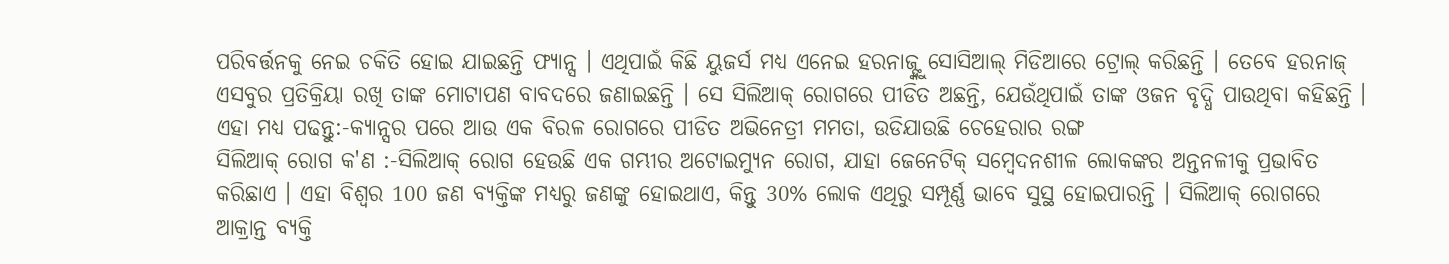ପରିବର୍ତ୍ତନକୁ ନେଇ ଚକିତି ହୋଇ ଯାଇଛନ୍ତି ଫ୍ୟାନ୍ସ । ଏଥିପାଇଁ କିଛି ୟୁଜର୍ସ ମଧ୍ୟ ଏନେଇ ହରନାଜ୍ଙ୍କୁ ସୋସିଆଲ୍ ମିଡିଆରେ ଟ୍ରୋଲ୍ କରିଛନ୍ତି । ତେବେ ହରନାଜ୍ ଏସବୁର ପ୍ରତିକ୍ରିୟା ରଖି ତାଙ୍କ ମୋଟାପଣ ବାବଦରେ ଜଣାଇଛନ୍ତି । ସେ ସିଲିଆକ୍ ରୋଗରେ ପୀଡିତ ଅଛନ୍ତି, ଯେଉଁଥିପାଇଁ ତାଙ୍କ ଓଜନ ବୃଦ୍ଧି ପାଉଥିବା କହିଛନ୍ତି ।
ଏହା ମଧ୍ୟ ପଢନ୍ତୁ:-କ୍ୟାନ୍ସର ପରେ ଆଉ ଏକ ବିରଳ ରୋଗରେ ପୀଡିତ ଅଭିନେତ୍ରୀ ମମତା, ଉଡିଯାଉଛି ଚେହେରାର ରଙ୍ଗ
ସିଲିଆକ୍ ରୋଗ କ'ଣ :-ସିଲିଆକ୍ ରୋଗ ହେଉଛି ଏକ ଗମ୍ଭୀର ଅଟୋଇମ୍ୟୁନ ରୋଗ, ଯାହା ଜେନେଟିକ୍ ସମ୍ବେଦନଶୀଳ ଲୋକଙ୍କର ଅନ୍ତନଳୀକୁ ପ୍ରଭାବିତ କରିଛାଏ । ଏହା ବିଶ୍ବର 100 ଜଣ ବ୍ୟକ୍ତିଙ୍କ ମଧ୍ୟରୁ ଜଣଙ୍କୁ ହୋଇଥାଏ, କିନ୍ତୁ 30% ଲୋକ ଏଥିରୁ ସମ୍ପୂର୍ଣ୍ଣ ଭାବେ ସୁସ୍ଥ ହୋଇପାରନ୍ତି । ସିଲିଆକ୍ ରୋଗରେ ଆକ୍ରାନ୍ତ ବ୍ୟକ୍ତି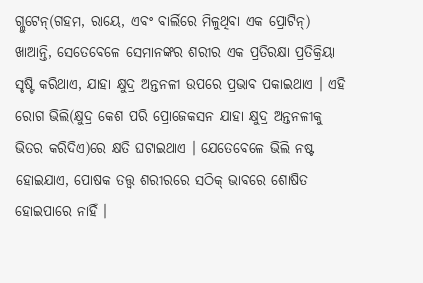ଗ୍ଲୁଟେନ୍(ଗହମ, ରାୟେ, ଏବଂ ବାର୍ଲିରେ ମିଳୁଥିବା ଏକ ପ୍ରୋଟିନ୍) ଖାଆନ୍ତି, ସେତେବେଳେ ସେମାନଙ୍କର ଶରୀର ଏକ ପ୍ରତିରକ୍ଷା ପ୍ରତିକ୍ରିୟା ସୃଷ୍ଟି କରିଥାଏ, ଯାହା କ୍ଷୁଦ୍ର ଅନ୍ତନଳୀ ଉପରେ ପ୍ରଭାବ ପକାଇଥାଏ । ଏହି ରୋଗ ଭିଲି(କ୍ଷୁଦ୍ର କେଶ ପରି ପ୍ରୋଜେକସନ ଯାହା କ୍ଷୁଦ୍ର ଅନ୍ତନଳୀକୁ ଭିତର କରିଦିଏ)ରେ କ୍ଷତି ଘଟାଇଥାଏ । ଯେତେବେଳେ ଭିଲି ନଷ୍ଟ ହୋଇଯାଏ, ପୋଷକ ତତ୍ତ୍ୱ ଶରୀରରେ ସଠିକ୍ ଭାବରେ ଶୋଷିତ ହୋଇପାରେ ନାହିଁ ।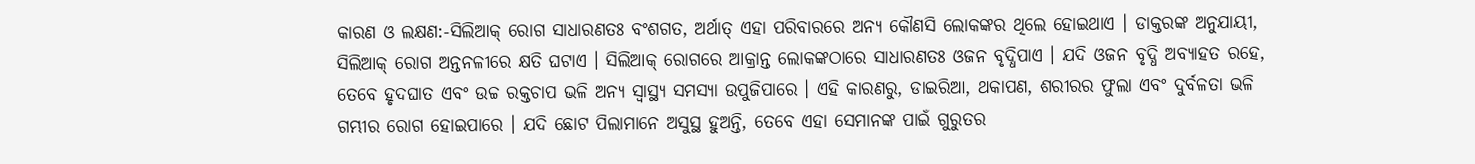କାରଣ ଓ ଲକ୍ଷଣ:-ସିଲିଆକ୍ ରୋଗ ସାଧାରଣତଃ ବଂଶଗତ, ଅର୍ଥାତ୍ ଏହା ପରିବାରରେ ଅନ୍ୟ କୌଣସି ଲୋକଙ୍କର ଥିଲେ ହୋଇଥାଏ । ଡାକ୍ତରଙ୍କ ଅନୁଯାୟୀ, ସିଲିଆକ୍ ରୋଗ ଅନ୍ତନଳୀରେ କ୍ଷତି ଘଟାଏ । ସିଲିଆକ୍ ରୋଗରେ ଆକ୍ରାନ୍ତ ଲୋକଙ୍କଠାରେ ସାଧାରଣତଃ ଓଜନ ବୃଦ୍ଧିପାଏ । ଯଦି ଓଜନ ବୃଦ୍ଧି ଅବ୍ୟାହତ ରହେ, ତେବେ ହୃଦଘାତ ଏବଂ ଉଚ୍ଚ ରକ୍ତଚାପ ଭଳି ଅନ୍ୟ ସ୍ୱାସ୍ଥ୍ୟ ସମସ୍ୟା ଉପୁଜିପାରେ । ଏହି କାରଣରୁ, ଡାଇରିଆ, ଥକାପଣ, ଶରୀରର ଫୁଲା ଏବଂ ଦୁର୍ବଳତା ଭଳି ଗମ୍ଭୀର ରୋଗ ହୋଇପାରେ । ଯଦି ଛୋଟ ପିଲାମାନେ ଅସୁସ୍ଥ ହୁଅନ୍ତି, ତେବେ ଏହା ସେମାନଙ୍କ ପାଇଁ ଗୁରୁତର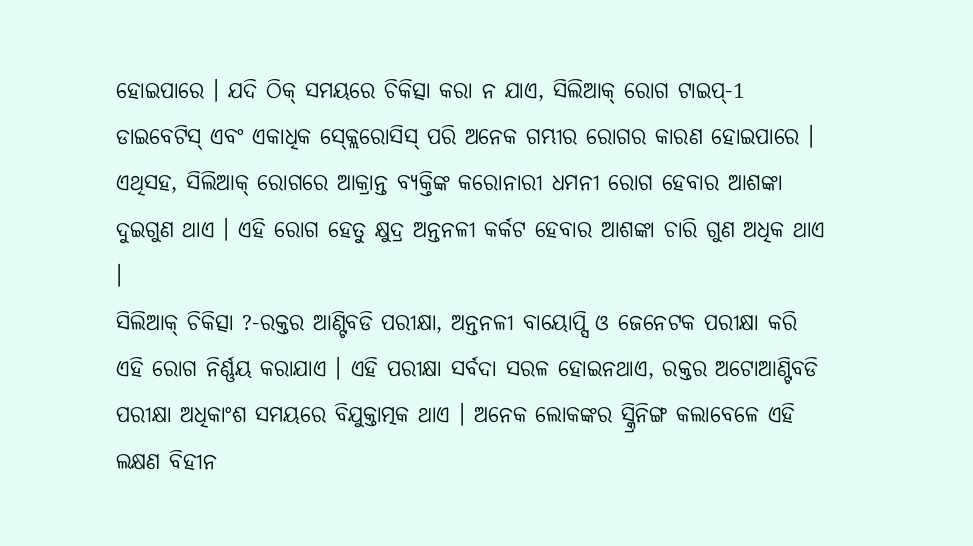ହୋଇପାରେ । ଯଦି ଠିକ୍ ସମୟରେ ଚିକିତ୍ସା କରା ନ ଯାଏ, ସିଲିଆକ୍ ରୋଗ ଟାଇପ୍-1 ଡାଇବେଟିସ୍ ଏବଂ ଏକାଧିକ ସ୍କ୍ଲେରୋସିସ୍ ପରି ଅନେକ ଗମ୍ଭୀର ରୋଗର କାରଣ ହୋଇପାରେ । ଏଥିସହ, ସିଲିଆକ୍ ରୋଗରେ ଆକ୍ରାନ୍ତ ବ୍ୟକ୍ତିଙ୍କ କରୋନାରୀ ଧମନୀ ରୋଗ ହେବାର ଆଶଙ୍କା ଦୁଇଗୁଣ ଥାଏ । ଏହି ରୋଗ ହେତୁ କ୍ଷୁଦ୍ର ଅନ୍ତନଳୀ କର୍କଟ ହେବାର ଆଶଙ୍କା ଚାରି ଗୁଣ ଅଧିକ ଥାଏ ।
ସିଲିଆକ୍ ଚିକିତ୍ସା ?-ରକ୍ତର ଆଣ୍ଟିବଡି ପରୀକ୍ଷା, ଅନ୍ତନଳୀ ବାୟୋପ୍ସି ଓ ଜେନେଟକ ପରୀକ୍ଷା କରି ଏହି ରୋଗ ନିର୍ଣ୍ଣୟ କରାଯାଏ । ଏହି ପରୀକ୍ଷା ସର୍ବଦା ସରଳ ହୋଇନଥାଏ, ରକ୍ତର ଅଟୋଆଣ୍ଟିବଡି ପରୀକ୍ଷା ଅଧିକାଂଶ ସମୟରେ ବିଯୁକ୍ତାତ୍ମକ ଥାଏ । ଅନେକ ଲୋକଙ୍କର ସ୍କ୍ରିନିଙ୍ଗ କଲାବେଳେ ଏହି ଲକ୍ଷଣ ବିହୀନ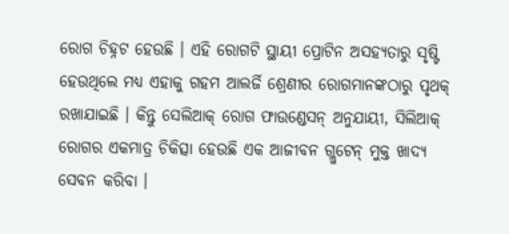ରୋଗ ଚିହ୍ନଟ ହେଉଛି । ଏହି ରୋଗଟି ସ୍ଥାୟୀ ପ୍ରୋଟିନ ଅସହ୍ୟତାରୁ ସୃଷ୍ଟି ହେଉଥିଲେ ମଧ୍ୟ ଏହାକୁ ଗହମ ଆଲର୍ଜି ଶ୍ରେଣୀର ରୋଗମାନଙ୍କଠାରୁ ପୃଥକ୍ ରଖାଯାଇଛି । କିନ୍ତୁ ସେଲିଆକ୍ ରୋଗ ଫାଉଣ୍ଡେସନ୍ ଅନୁଯାୟୀ, ସିଲିଆକ୍ ରୋଗର ଏକମାତ୍ର ଚିକିତ୍ସା ହେଉଛି ଏକ ଆଜୀବନ ଗ୍ଲୁଟେନ୍ ମୁକ୍ତ ଖାଦ୍ୟ ସେବନ କରିବା ।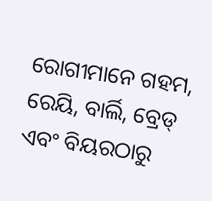ରୋଗୀମାନେ ଗହମ, ରେୟି, ବାର୍ଲି, ବ୍ରେଡ୍ ଏବଂ ବିୟରଠାରୁ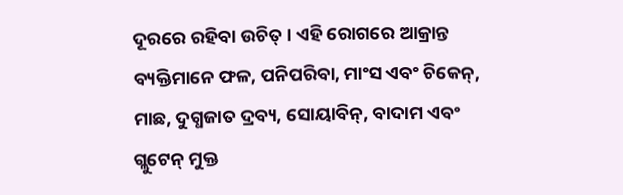ଦୂରରେ ରହିବା ଉଚିତ୍ । ଏହି ରୋଗରେ ଆକ୍ରାନ୍ତ ବ୍ୟକ୍ତିମାନେ ଫଳ, ପନିପରିବା, ମାଂସ ଏବଂ ଚିକେନ୍, ମାଛ, ଦୁଗ୍ଧଜାତ ଦ୍ରବ୍ୟ, ସୋୟାବିନ୍, ବାଦାମ ଏବଂ ଗ୍ଲୁଟେନ୍ ମୁକ୍ତ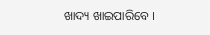ଖାଦ୍ୟ ଖାଇପାରିବେ ।